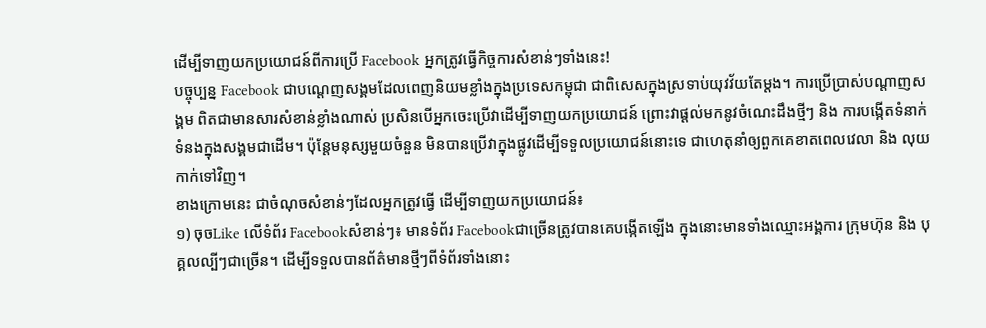ដើម្បីទាញយកប្រយោជន៍ពីការប្រើ Facebook អ្នកត្រូវធ្វើកិច្ចការសំខាន់ៗទាំងនេះ!
បច្ចុប្បន្ន Facebook ជាបណ្តេញសង្គមដែលពេញនិយមខ្លាំងក្នុងប្រទេសកម្ពុជា ជាពិសេសក្នុងស្រទាប់យុវវ័យតែម្តង។ ការប្រើប្រាស់បណ្ដាញសង្គម ពិតជាមានសារសំខាន់ខ្លាំងណាស់ ប្រសិនបើអ្នកចេះប្រើវាដើម្បីទាញយកប្រយោជន៍ ព្រោះវាផ្តល់មកនូវចំណេះដឹងថ្មីៗ និង ការបង្កើតទំនាក់ទំនងក្នុងសង្គមជាដើម។ ប៉ុន្តែមនុស្សមួយចំនួន មិនបានប្រើវាក្នុងផ្លូវដើម្បីទទួលប្រយោជន៍នោះទេ ជាហេតុនាំឲ្យពួកគេខាតពេលវេលា និង លុយកាក់ទៅវិញ។
ខាងក្រោមនេះ ជាចំណុចសំខាន់ៗដែលអ្នកត្រូវធ្វើ ដើម្បីទាញយកប្រយោជន៍៖
១) ចុចLike លើទំព័រ Facebookសំខាន់ៗ៖ មានទំព័រ Facebookជាច្រើនត្រូវបានគេបង្កើតឡើង ក្នុងនោះមានទាំងឈ្មោះអង្គការ ក្រុមហ៊ុន និង បុគ្គលល្បីៗជាច្រើន។ ដើម្បីទទួលបានព័ត៌មានថ្មីៗពីទំព័រទាំងនោះ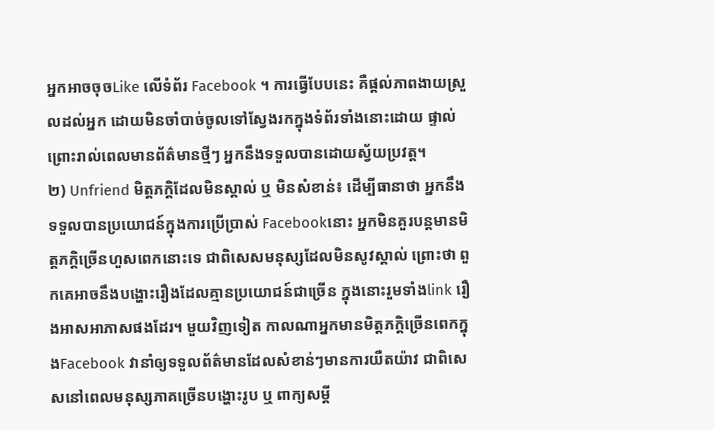អ្នកអាចចុចLike លើទំព័រ Facebook ។ ការធ្វើបែបនេះ គឺផ្តល់ភាពងាយស្រួលដល់អ្នក ដោយមិនចាំបាច់ចូលទៅស្វែងរកក្នុងទំព័រទាំងនោះដោយ ផ្ទាល់ ព្រោះរាល់ពេលមានព័ត៌មានថ្មីៗ អ្នកនឹងទទួលបានដោយស្វ័យប្រវត្ត។
២) Unfriend មិត្តភក្ដិដែលមិនស្គាល់ ឬ មិនសំខាន់៖ ដើម្បីធានាថា អ្នកនឹងទទួលបានប្រយោជន៍ក្នុងការប្រើប្រាស់ Facebookនោះ អ្នកមិនគួរបន្តមានមិត្តភក្ដិច្រើនហួសពេកនោះទេ ជាពិសេសមនុស្សដែលមិនសូវស្គាល់ ព្រោះថា ពួកគេអាចនឹងបង្ហោះរឿងដែលគ្មានប្រយោជន៍ជាច្រើន ក្នុងនោះរួមទាំងlink រឿងអាសអាភាសផងដែរ។ មួយវិញទៀត កាលណាអ្នកមានមិត្តភក្ដិច្រើនពេកក្នុងFacebook វានាំឲ្យទទួលព័ត៌មានដែលសំខាន់ៗមានការយឺតយ៉ាវ ជាពិសេសនៅពេលមនុស្សភាគច្រើនបង្ហោះរូប ឬ ពាក្យសម្ដី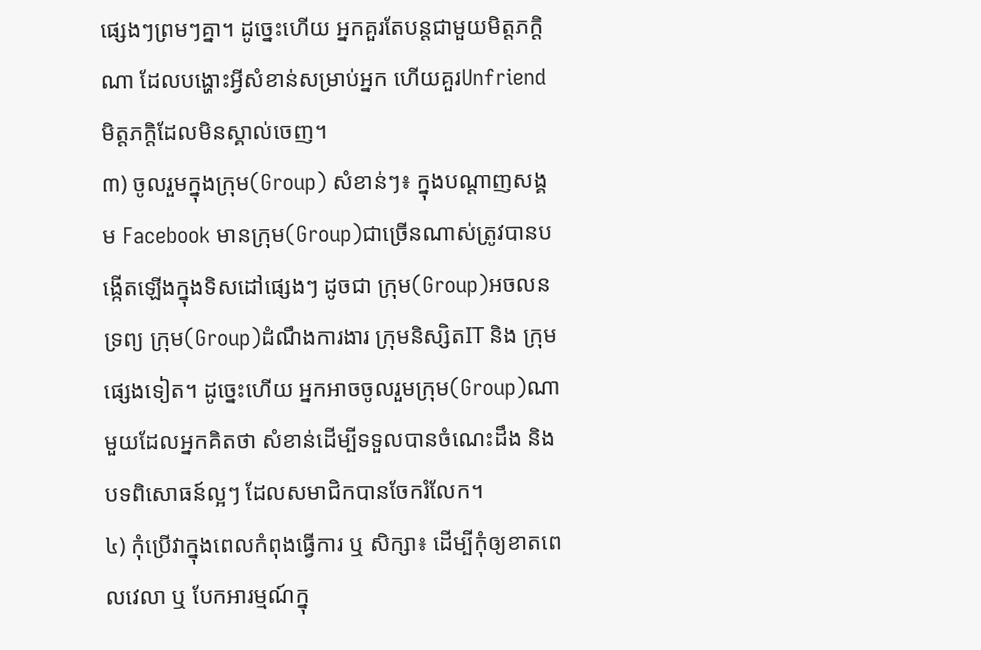ផ្សេងៗព្រមៗគ្នា។ ដូច្នេះហើយ អ្នកគួរតែបន្តជាមួយមិត្តភក្ដិណា ដែលបង្ហោះអ្វីសំខាន់សម្រាប់អ្នក ហើយគួរUnfriend មិត្តភក្ដិដែលមិនស្គាល់ចេញ។
៣) ចូលរួមក្នុងក្រុម(Group) សំខាន់ៗ៖ ក្នុងបណ្ដាញសង្គម Facebook មានក្រុម(Group)ជាច្រើនណាស់ត្រូវបានបង្កើតឡើងក្នុងទិសដៅផ្សេងៗ ដូចជា ក្រុម(Group)អចលនទ្រព្យ ក្រុម(Group)ដំណឹងការងារ ក្រុមនិស្សិតIT និង ក្រុមផ្សេងទៀត។ ដូច្នេះហើយ អ្នកអាចចូលរួមក្រុម(Group)ណាមួយដែលអ្នកគិតថា សំខាន់ដើម្បីទទួលបានចំណេះដឹង និង បទពិសោធន៍ល្អៗ ដែលសមាជិកបានចែករំលែក។
៤) កុំប្រើវាក្នុងពេលកំពុងធ្វើការ ឬ សិក្សា៖ ដើម្បីកុំឲ្យខាតពេលវេលា ឬ បែកអារម្មណ៍ក្នុ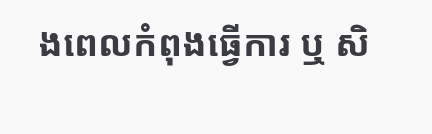ងពេលកំពុងធ្វើការ ឬ សិ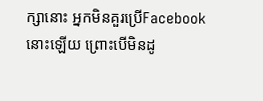ក្សានោះ អ្នកមិនគួរប្រើFacebook នោះឡើយ ព្រោះបើមិនដូ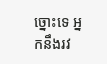ច្នោះទេ អ្នកនឹងរវ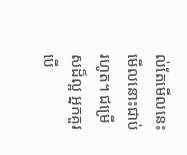ល់តែមើលនេះមើលនោះជាប់រហូត។ ជម្រើសដ៏ល្អ អ្នកគួរបើ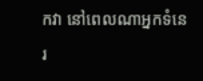កវា នៅពេលណាអ្នកទំនេរ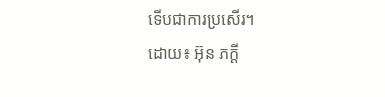ទើបជាការប្រសើរ។
ដោយ៖ អ៊ុន ភក្តី